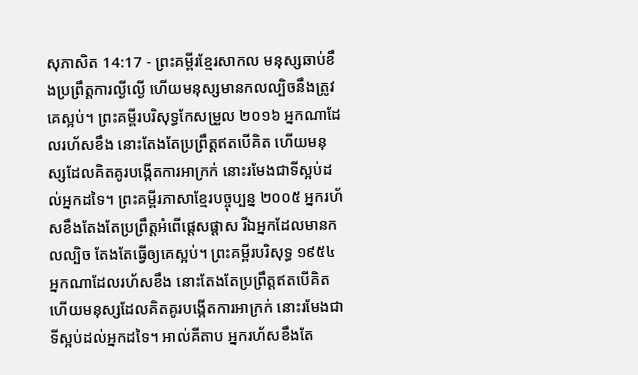សុភាសិត 14:17 - ព្រះគម្ពីរខ្មែរសាកល មនុស្សឆាប់ខឹងប្រព្រឹត្តការល្ងីល្ងើ ហើយមនុស្សមានកលល្បិចនឹងត្រូវគេស្អប់។ ព្រះគម្ពីរបរិសុទ្ធកែសម្រួល ២០១៦ អ្នកណាដែលរហ័សខឹង នោះតែងតែប្រព្រឹត្តឥតបើគិត ហើយមនុស្សដែលគិតគូរបង្កើតការអាក្រក់ នោះរមែងជាទីស្អប់ដល់អ្នកដទៃ។ ព្រះគម្ពីរភាសាខ្មែរបច្ចុប្បន្ន ២០០៥ អ្នករហ័សខឹងតែងតែប្រព្រឹត្តអំពើផ្ដេសផ្ដាស រីឯអ្នកដែលមានកលល្បិច តែងតែធ្វើឲ្យគេស្អប់។ ព្រះគម្ពីរបរិសុទ្ធ ១៩៥៤ អ្នកណាដែលរហ័សខឹង នោះតែងតែប្រព្រឹត្តឥតបើគិត ហើយមនុស្សដែលគិតគូរបង្កើតការអាក្រក់ នោះរមែងជាទីស្អប់ដល់អ្នកដទៃ។ អាល់គីតាប អ្នករហ័សខឹងតែ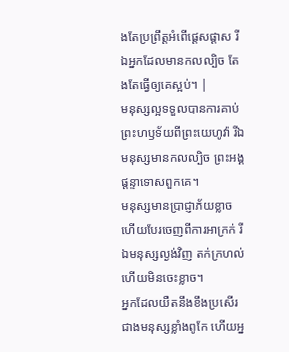ងតែប្រព្រឹត្តអំពើផ្ដេសផ្ដាស រីឯអ្នកដែលមានកលល្បិច តែងតែធ្វើឲ្យគេស្អប់។ |
មនុស្សល្អទទួលបានការគាប់ព្រះហឫទ័យពីព្រះយេហូវ៉ា រីឯមនុស្សមានកលល្បិច ព្រះអង្គផ្ដន្ទាទោសពួកគេ។
មនុស្សមានប្រាជ្ញាភ័យខ្លាច ហើយបែរចេញពីការអាក្រក់ រីឯមនុស្សល្ងង់វិញ តក់ក្រហល់ ហើយមិនចេះខ្លាច។
អ្នកដែលយឺតនឹងខឹងប្រសើរជាងមនុស្សខ្លាំងពូកែ ហើយអ្ន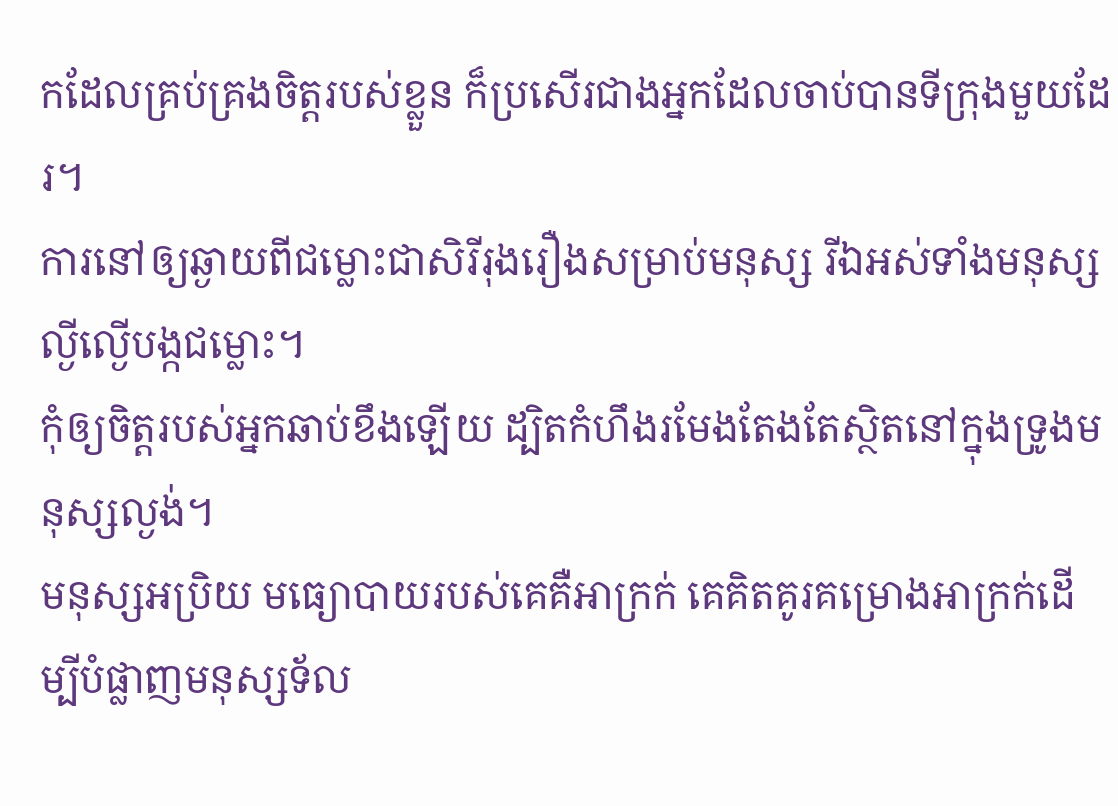កដែលគ្រប់គ្រងចិត្តរបស់ខ្លួន ក៏ប្រសើរជាងអ្នកដែលចាប់បានទីក្រុងមួយដែរ។
ការនៅឲ្យឆ្ងាយពីជម្លោះជាសិរីរុងរឿងសម្រាប់មនុស្ស រីឯអស់ទាំងមនុស្សល្ងីល្ងើបង្កជម្លោះ។
កុំឲ្យចិត្តរបស់អ្នកឆាប់ខឹងឡើយ ដ្បិតកំហឹងរមែងតែងតែស្ថិតនៅក្នុងទ្រូងមនុស្សល្ងង់។
មនុស្សអប្រិយ មធ្យោបាយរបស់គេគឺអាក្រក់ គេគិតគូរគម្រោងអាក្រក់ដើម្បីបំផ្លាញមនុស្សទ័ល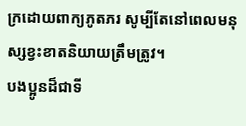ក្រដោយពាក្យភូតភរ សូម្បីតែនៅពេលមនុស្សខ្វះខាតនិយាយត្រឹមត្រូវ។
បងប្អូនដ៏ជាទី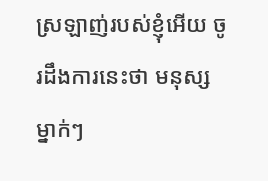ស្រឡាញ់របស់ខ្ញុំអើយ ចូរដឹងការនេះថា មនុស្សម្នាក់ៗ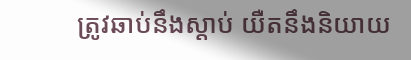ត្រូវឆាប់នឹងស្ដាប់ យឺតនឹងនិយាយ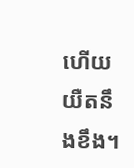ហើយយឺតនឹងខឹង។